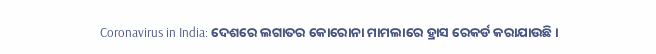Coronavirus in India: ଦେଶରେ ଲଗାତର କୋରୋନା ମାମଲାରେ ହ୍ରାସ ରେକର୍ଡ କରାଯାଉଛି ।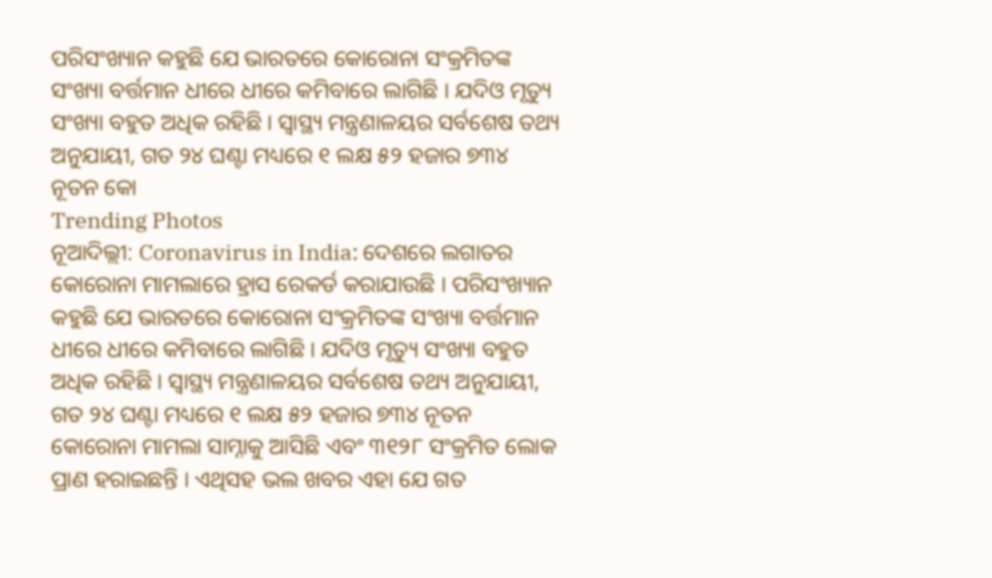ପରିସଂଖ୍ୟାନ କହୁଛି ଯେ ଭାରତରେ କୋରୋନା ସଂକ୍ରମିତଙ୍କ ସଂଖ୍ୟା ବର୍ତ୍ତମାନ ଧୀରେ ଧୀରେ କମିବାରେ ଲାଗିଛି । ଯଦିଓ ମୃତ୍ୟୁ ସଂଖ୍ୟା ବହୁତ ଅଧିକ ରହିଛି । ସ୍ୱାସ୍ଥ୍ୟ ମନ୍ତ୍ରଣାଳୟର ସର୍ବଶେଷ ତଥ୍ୟ ଅନୁଯାୟୀ, ଗତ ୨୪ ଘଣ୍ଟା ମଧ୍ୟରେ ୧ ଲକ୍ଷ ୫୨ ହଜାର ୭୩୪ ନୂତନ କୋ
Trending Photos
ନୂଆଦିଲ୍ଲୀ: Coronavirus in India: ଦେଶରେ ଲଗାତର କୋରୋନା ମାମଲାରେ ହ୍ରାସ ରେକର୍ଡ କରାଯାଉଛି । ପରିସଂଖ୍ୟାନ କହୁଛି ଯେ ଭାରତରେ କୋରୋନା ସଂକ୍ରମିତଙ୍କ ସଂଖ୍ୟା ବର୍ତ୍ତମାନ ଧୀରେ ଧୀରେ କମିବାରେ ଲାଗିଛି । ଯଦିଓ ମୃତ୍ୟୁ ସଂଖ୍ୟା ବହୁତ ଅଧିକ ରହିଛି । ସ୍ୱାସ୍ଥ୍ୟ ମନ୍ତ୍ରଣାଳୟର ସର୍ବଶେଷ ତଥ୍ୟ ଅନୁଯାୟୀ, ଗତ ୨୪ ଘଣ୍ଟା ମଧ୍ୟରେ ୧ ଲକ୍ଷ ୫୨ ହଜାର ୭୩୪ ନୂତନ କୋରୋନା ମାମଲା ସାମ୍ନାକୁ ଆସିଛି ଏବଂ ୩୧୨୮ ସଂକ୍ରମିତ ଲୋକ ପ୍ରାଣ ହରାଇଛନ୍ତି । ଏଥିସହ ଭଲ ଖବର ଏହା ଯେ ଗତ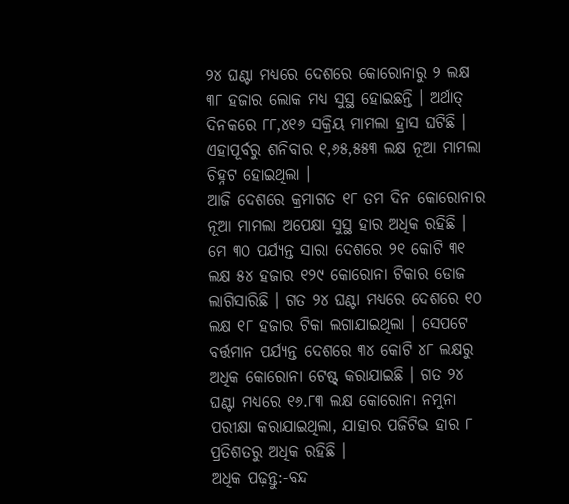୨୪ ଘଣ୍ଟା ମଧ୍ୟରେ ଦେଶରେ କୋରୋନାରୁ ୨ ଲକ୍ଷ ୩୮ ହଜାର ଲୋକ ମଧ୍ୟ ସୁସ୍ଥ ହୋଇଛନ୍ତି । ଅର୍ଥାତ୍ ଦିନକରେ ୮୮,୪୧୬ ସକ୍ରିୟ ମାମଲା ହ୍ରାସ ଘଟିଛି । ଏହାପୂର୍ବରୁ ଶନିବାର ୧,୬୫,୫୫୩ ଲକ୍ଷ ନୂଆ ମାମଲା ଚିହ୍ନଟ ହୋଇଥିଲା ।
ଆଜି ଦେଶରେ କ୍ରମାଗତ ୧୮ ତମ ଦିନ କୋରୋନାର ନୂଆ ମାମଲା ଅପେକ୍ଷା ସୁସ୍ଥ ହାର ଅଧିକ ରହିଛି । ମେ ୩୦ ପର୍ଯ୍ୟନ୍ତ ସାରା ଦେଶରେ ୨୧ କୋଟି ୩୧ ଲକ୍ଷ ୫୪ ହଜାର ୧୨୯ କୋରୋନା ଟିକାର ଡୋଜ ଲାଗିସାରିଛି । ଗତ ୨୪ ଘଣ୍ଟା ମଧ୍ୟରେ ଦେଶରେ ୧୦ ଲକ୍ଷ ୧୮ ହଜାର ଟିକା ଲଗାଯାଇଥିଲା । ସେପଟେ ବର୍ତ୍ତମାନ ପର୍ଯ୍ୟନ୍ତ ଦେଶରେ ୩୪ କୋଟି ୪୮ ଲକ୍ଷରୁ ଅଧିକ କୋରୋନା ଟେଷ୍ଟ୍ କରାଯାଇଛି । ଗତ ୨୪ ଘଣ୍ଟା ମଧ୍ୟରେ ୧୬.୮୩ ଲକ୍ଷ କୋରୋନା ନମୁନା ପରୀକ୍ଷା କରାଯାଇଥିଲା, ଯାହାର ପଜିଟିଭ ହାର ୮ ପ୍ରତିଶତରୁ ଅଧିକ ରହିଛି ।
ଅଧିକ ପଢ଼ନ୍ତୁ:-ବନ୍ଦ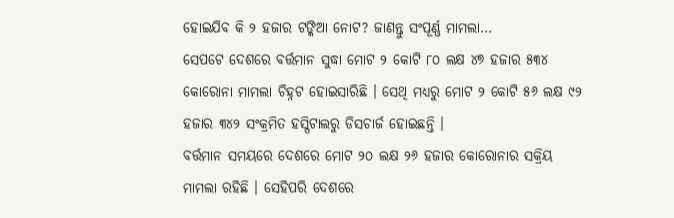ହୋଇଯିବ କି ୨ ହଜାର ଟଙ୍କିଆ ନୋଟ? ଜାଣନ୍ତୁ ସଂପୂର୍ଣ୍ଣ ମାମଲା…
ସେପଟେ ଦେଶରେ ବର୍ତ୍ତମାନ ସୁଦ୍ଧା ମୋଟ ୨ କୋଟି ୮୦ ଲକ୍ଷ ୪୭ ହଜାର ୫୩୪ କୋରୋନା ମାମଲା ଚିହ୍ନଟ ହୋଇସାରିଛି । ସେଥି ମଧ୍ୟରୁ ମୋଟ ୨ କୋଟି ୫୬ ଲକ୍ଷ ୯୨ ହଜାର ୩୪୨ ସଂକ୍ରମିତ ହସ୍ପିଟାଲରୁ ଡିସଚାର୍ଜ ହୋଇଛନ୍ତି ।
ବର୍ତ୍ତମାନ ସମୟରେ ଦେଶରେ ମୋଟ ୨୦ ଲକ୍ଷ ୨୬ ହଜାର କୋରୋନାର ସକ୍ରିୟ ମାମଲା ରହିଛି । ସେହିପରି ଦେଶରେ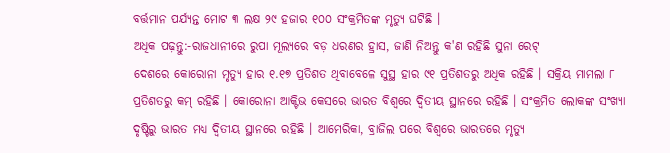ବର୍ତ୍ତମାନ ପର୍ଯ୍ୟନ୍ତ ମୋଟ ୩ ଲକ୍ଷ ୨୯ ହଜାର ୧୦୦ ସଂକ୍ରମିତଙ୍କ ମୃତ୍ୟୁ ଘଟିଛି ।
ଅଧିକ ପଢ଼ନ୍ତୁ:-ରାଜଧାନୀରେ ରୁପା ମୂଲ୍ୟରେ ବଡ଼ ଧରଣର ହ୍ରାସ, ଜାଣି ନିଅନ୍ତୁ କ'ଣ ରହିଛି ସୁନା ରେଟ୍
ଦେଶରେ କୋରୋନା ମୃତ୍ୟୁ ହାର ୧.୧୭ ପ୍ରତିଶତ ଥିବାବେଳେ ସୁସ୍ଥ ହାର ୯୧ ପ୍ରତିଶତରୁ ଅଧିକ ରହିଛି । ସକ୍ରିୟ ମାମଲା ୮ ପ୍ରତିଶତରୁ କମ୍ ରହିଛି । କୋରୋନା ଆକ୍ଟିଭ କେସରେ ଭାରତ ବିଶ୍ୱରେ ଦ୍ୱିତୀୟ ସ୍ଥାନରେ ରହିଛି । ସଂକ୍ରମିତ ଲୋକଙ୍କ ସଂଖ୍ୟା ଦୃଷ୍ଟିରୁ ଭାରତ ମଧ୍ୟ ଦ୍ୱିତୀୟ ସ୍ଥାନରେ ରହିଛି । ଆମେରିକା, ବ୍ରାଜିଲ ପରେ ବିଶ୍ୱରେ ଭାରତରେ ମୃତ୍ୟୁ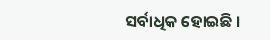ସର୍ବାଧିକ ହୋଇଛି ।